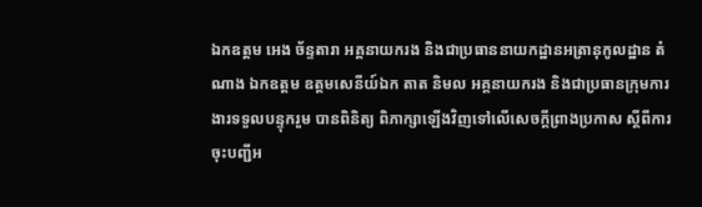ឯកឧត្ដម អេង ច័ន្ទតារា អគ្គនាយករង និងជាប្រធាននាយកដ្ឋានអត្រានុកូលដ្ឋាន តំណាង ឯកឧត្តម ឧត្តមសេនីយ៍ឯក តាត និមល អគ្គនាយករង និងជាប្រធានក្រុមការងារទទួលបន្ទុករួម បានពិនិត្យ ពិភាក្សាឡើងវិញទៅលើសេចក្ដីព្រាងប្រកាស ស្ដីពីការចុះបញ្ជីអ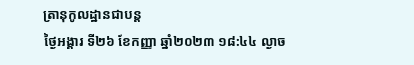ត្រានុកូលដ្ឋានជាបន្ត
ថ្ងៃអង្គារ ទី២៦ ខែកញ្ញា ឆ្នាំ២០២៣ ១៨:៤៤ ល្ងាច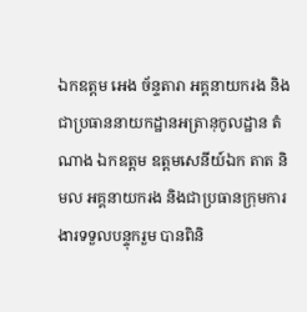ឯកឧត្ដម អេង ច័ន្ទតារា អគ្គនាយករង និងជាប្រធាននាយកដ្ឋានអត្រានុកូលដ្ឋាន តំណាង ឯកឧត្តម ឧត្តមសេនីយ៍ឯក តាត និមល អគ្គនាយករង និងជាប្រធានក្រុមការងារទទួលបន្ទុករួម បានពិនិ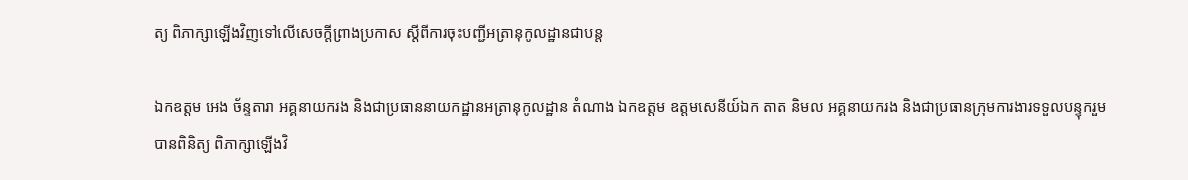ត្យ ពិភាក្សាឡើងវិញទៅលើសេចក្ដីព្រាងប្រកាស ស្ដីពីការចុះបញ្ជីអត្រានុកូលដ្ឋានជាបន្ត

ឯកឧត្ដម អេង ច័ន្ទតារា អគ្គនាយករង និងជាប្រធាននាយកដ្ឋានអត្រានុកូលដ្ឋាន តំណាង ឯកឧត្តម ឧត្តមសេនីយ៍ឯក តាត និមល អគ្គនាយករង និងជាប្រធានក្រុមការងារទទួលបន្ទុករួម បានពិនិត្យ ពិភាក្សាឡើងវិ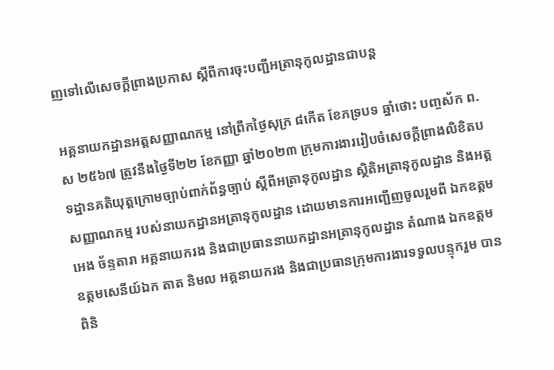ញទៅលើសេចក្ដីព្រាងប្រកាស ស្ដីពីការចុះបញ្ជីអត្រានុកូលដ្ឋានជាបន្ត

អគ្គនាយកដ្ឋានអត្តសញ្ញាណកម្ម នៅព្រឹកថ្ងៃសុក្រ ៨កើត ខែភទ្របទ ឆ្នាំថោះ បញ្ចស័ក ព.ស ២៥៦៧ ត្រូវនឹងថ្ងៃទី២២ ខែកញ្ញា ឆ្នាំ២០២៣ ក្រុមការងាររៀបចំសេចក្ដីព្រាងលិខិតបទដ្ឋានគតិយុត្តក្រោមច្បាប់ពាក់ព័ន្ធច្បាប់ ស្ដីពីអត្រានុកូលដ្ឋាន ស្ថិតិអត្រានុកូលដ្ឋាន និងអត្តសញ្ញាណកម្ម របស់នាយកដ្ឋានអត្រានុកូលដ្ឋាន ដោយមានការអញ្ជើញចូលរួមពី ឯកឧត្ដម អេង ច័ន្ទតារា អគ្គនាយករង និងជាប្រធាននាយកដ្ឋានអត្រានុកូលដ្ឋាន តំណាង ឯកឧត្តម ឧត្តមសេនីយ៍ឯក តាត និមល អគ្គនាយករង និងជាប្រធានក្រុមការងារទទួលបន្ទុករួម បានពិនិ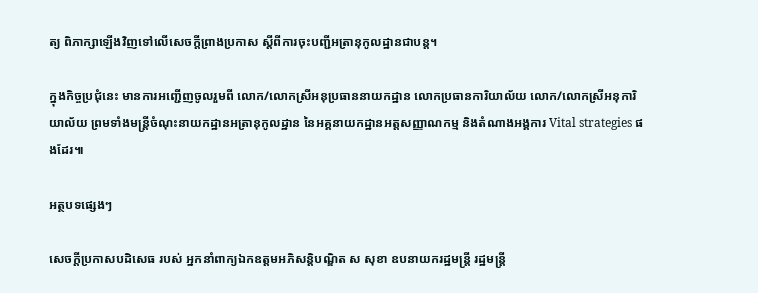ត្យ ពិភាក្សាឡើងវិញទៅលើសេចក្ដីព្រាងប្រកាស ស្ដីពីការចុះបញ្ជីអត្រានុកូលដ្ឋានជាបន្ត។

ក្នុងកិច្ចប្រជុំនេះ មានការអញ្ជើញចូលរួមពី លោក/លោកស្រីអនុប្រធាននាយកដ្ឋាន លោកប្រធានការិយាល័យ លោក/លោកស្រីអនុការិយាល័យ ព្រមទាំងមន្រ្តីចំណុះនាយកដ្ឋានអត្រានុកូលដ្ឋាន នៃអគ្គនាយកដ្ឋានអត្តសញ្ញាណកម្ម និងតំណាងអង្គការ Vital strategies ផងដែរ៕

អត្ថបទផ្សេងៗ

សេចក្ដីប្រកាសបដិសេធ របស់ អ្នកនាំពាក្យឯកឧត្តមអភិសន្តិបណ្ឌិត ស សុខា ឧបនាយករដ្ឋមន្ត្រី រដ្ឋមន្រ្តី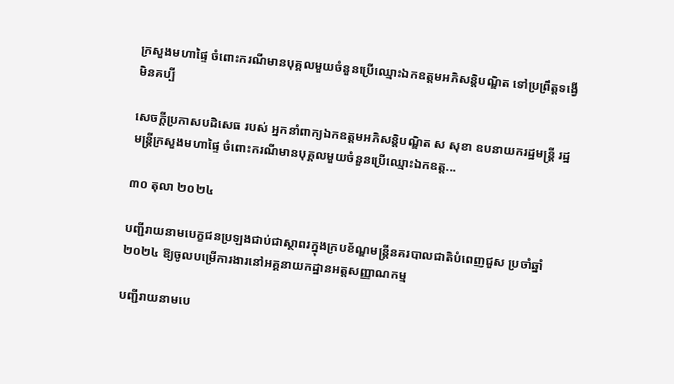ក្រសួងមហាផ្ទៃ ចំពោះករណីមានបុគ្គលមួយចំនួនប្រើឈ្មោះឯកឧត្តមអភិសន្តិបណ្ឌិត ទៅប្រព្រឹត្តទង្វើមិនគប្បី

សេចក្ដីប្រកាសបដិសេធ របស់ អ្នកនាំពាក្យឯកឧត្តមអភិសន្តិបណ្ឌិត ស សុខា ឧបនាយករដ្ឋមន្ត្រី រដ្ឋមន្រ្តីក្រសួងមហាផ្ទៃ ចំពោះករណីមានបុគ្គលមួយចំនួនប្រើឈ្មោះឯកឧត្ត...

៣០ តុលា ២០២៤

បញ្ជីរាយនាមបេក្ខជនប្រឡងជាប់ជាស្ថាពរក្នុងក្របខ័ណ្ឌមន្ត្រីនគរបាលជាតិបំពេញជួស ប្រចាំឆ្នាំ២០២៤ ឱ្យចូលបម្រើការងារនៅអគ្គនាយកដ្ឋានអត្តសញ្ញាណកម្ម

បញ្ជីរាយនាមបេ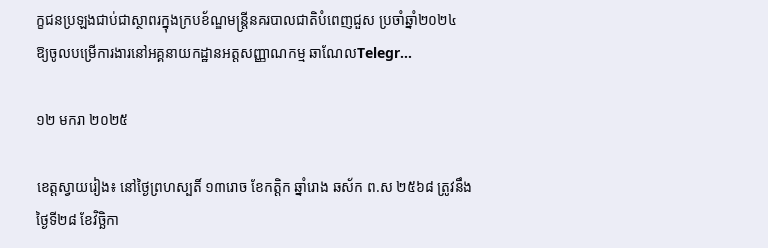ក្ខជនប្រឡងជាប់ជាស្ថាពរក្នុងក្របខ័ណ្ឌមន្ត្រីនគរបាលជាតិបំពេញជួស ប្រចាំឆ្នាំ២០២៤ ឱ្យចូលបម្រើការងារនៅអគ្គនាយកដ្ឋានអត្តសញ្ញាណកម្ម ឆាណែលTelegr...

១២ មករា ២០២៥

ខេត្តស្វាយរៀង៖ នៅថ្ងៃព្រហស្បតិ៍ ១៣រោច ខែកត្ដិក ឆ្នាំរោង ឆស័ក ព.ស ២៥៦៨ ត្រូវនឹងថ្ងៃទី២៨ ខែវិច្ឆិកា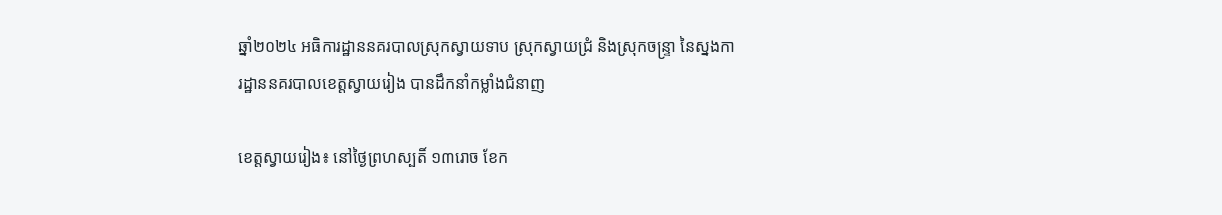ឆ្នាំ២០២៤ អធិការដ្ឋាននគរបាលស្រុកស្វាយទាប ស្រុកស្វាយជ្រំ និងស្រុកចន្រ្ទា នៃស្នងការដ្ឋាននគរបាលខេត្តស្វាយរៀង បានដឹកនាំកម្លាំងជំនាញ

ខេត្តស្វាយរៀង៖ នៅថ្ងៃព្រហស្បតិ៍ ១៣រោច ខែក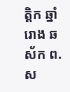ត្ដិក ឆ្នាំរោង ឆស័ក ព.ស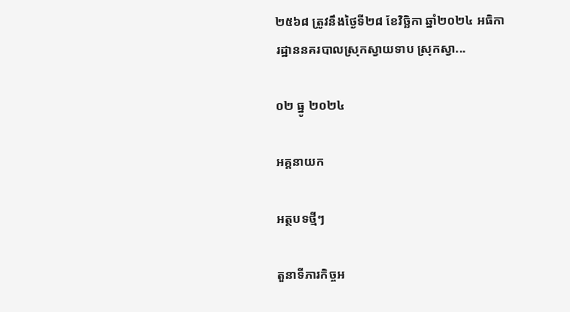២៥៦៨ ត្រូវនឹងថ្ងៃទី២៨ ខែវិច្ឆិកា ឆ្នាំ២០២៤ អធិការដ្ឋាននគរបាលស្រុកស្វាយទាប ស្រុកស្វា...

០២ ធ្នូ ២០២៤

អគ្គនាយក

អត្ថបទថ្មីៗ

តួនាទីភារកិច្ចអ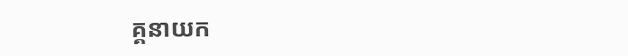គ្គនាយក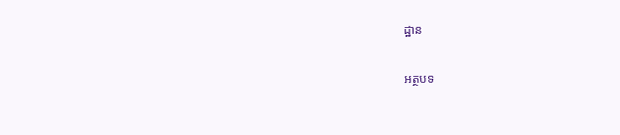ដ្ឋាន

អត្ថបទ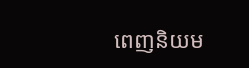ពេញនិយម